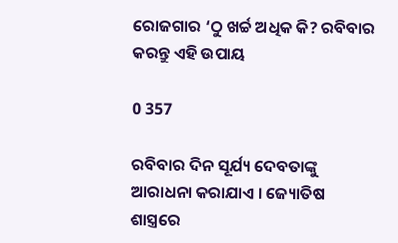ରୋଜଗାର ‘ଠୁ ଖର୍ଚ୍ଚ ଅଧିକ କି? ରବିବାର କରନ୍ତୁ ଏହି ଉପାୟ

0 357

ରବିବାର ଦିନ ସୂର୍ଯ୍ୟ ଦେବତାଙ୍କୁ ଆରାଧନା କରାଯାଏ । ଜ୍ୟୋତିଷ ଶାସ୍ତ୍ରରେ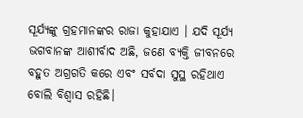ସୂର୍ଯ୍ୟଙ୍କୁ ଗ୍ରହମାନଙ୍କର ରାଜା କୁହାଯାଏ । ଯଦି ସୂର୍ଯ୍ୟ ଭଗବାନଙ୍କ ଆଶୀର୍ବାଦ ଅଛି, ଜଣେ ବ୍ୟକ୍ତି ଜୀବନରେ ବହୁତ ଅଗ୍ରଗତି କରେ ଏବଂ ସର୍ବଦା ସୁସ୍ଥ ରହିଥାଏ ବୋଲି ବିଶ୍ୱାସ ରହିଛି।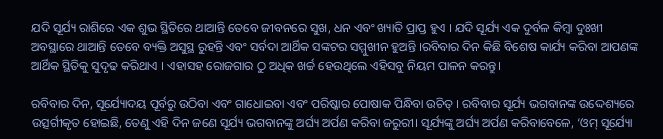ଯଦି ସୂର୍ଯ୍ୟ ରାଶିରେ ଏକ ଶୁଭ ସ୍ଥିତିରେ ଥାଆନ୍ତି ତେବେ ଜୀବନରେ ସୁଖ, ଧନ ଏବଂ ଖ୍ୟାତି ପ୍ରାପ୍ତ ହୁଏ । ଯଦି ସୂର୍ଯ୍ୟ ଏକ ଦୁର୍ବଳ କିମ୍ବା ଦୁଃଖୀ ଅବସ୍ଥାରେ ଥାଆନ୍ତି ତେବେ ବ୍ୟକ୍ତି ଅସୁସ୍ଥ ରୁହନ୍ତି ଏବଂ ସର୍ବଦା ଆର୍ଥିକ ସଙ୍କଟର ସମ୍ମୁଖୀନ ହୁଅନ୍ତି ।ରବିବାର ଦିନ କିଛି ବିଶେଷ କାର୍ଯ୍ୟ କରିବା ଆପଣଙ୍କ ଆର୍ଥିକ ସ୍ଥିତିକୁ ସୁଦୃଢ କରିଥାଏ । ଏହାସହ ରୋଜଗାର ଠୁ ଅଧିକ ଖର୍ଚ୍ଚ ହେଉଥିଲେ ଏହିସବୁ ନିୟମ ପାଳନ କରନ୍ତୁ।

ରବିବାର ଦିନ, ସୂର୍ଯ୍ୟୋଦୟ ପୂର୍ବରୁ ଉଠିବା ଏବଂ ଗାଧୋଇବା ଏବଂ ପରିଷ୍କାର ପୋଷାକ ପିନ୍ଧିବା ଉଚିତ୍ । ରବିବାର ସୂର୍ଯ୍ୟ ଭଗବାନଙ୍କ ଉଦ୍ଦେଶ୍ୟରେ ଉତ୍ସର୍ଗୀକୃତ ହୋଇଛି, ତେଣୁ ଏହି ଦିନ ଜଣେ ସୂର୍ଯ୍ୟ ଭଗବାନଙ୍କୁ ଅର୍ଘ୍ୟ ଅର୍ପଣ କରିବା ଜରୁରୀ। ସୂର୍ଯ୍ୟଙ୍କୁ ଅର୍ଘ୍ୟ ଅର୍ପଣ କରିବାବେଳେ, ‘ଓମ୍ ସୂର୍ଯ୍ୟୋ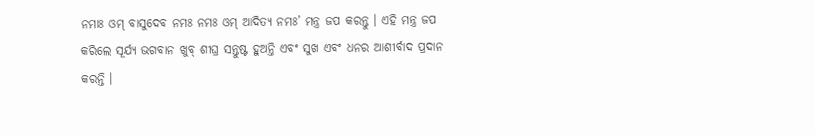ନମାଃ ଓମ୍ ବାସୁଦେବ ନମଃ ନମଃ ଓମ୍ ଆଦିତ୍ୟ ନମଃ’ ମନ୍ତ୍ର ଜପ କରନ୍ତୁ । ଏହି ମନ୍ତ୍ର ଜପ କରିଲେ ସୂର୍ଯ୍ୟ ଭଗବାନ ଖୁବ୍ ଶୀଘ୍ର ସନ୍ତୁଷ୍ଟ ହୁଅନ୍ତି ଏବଂ ସୁଖ ଏବଂ ଧନର ଆଶୀର୍ବାଦ ପ୍ରଦାନ କରନ୍ତି ।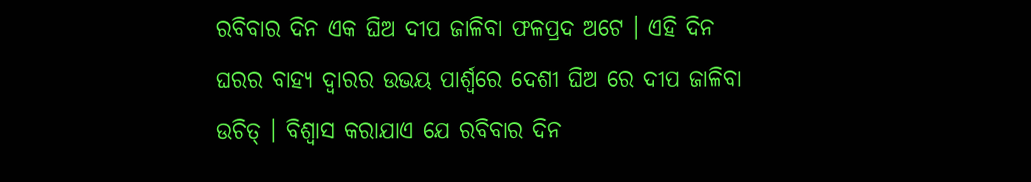ରବିବାର ଦିନ ଏକ ଘିଅ ଦୀପ ଜାଳିବା ଫଳପ୍ରଦ ଅଟେ । ଏହି ଦିନ ଘରର ବାହ୍ୟ ଦ୍ୱାରର ଉଭୟ ପାର୍ଶ୍ୱରେ ଦେଶୀ ଘିଅ ରେ ଦୀପ ଜାଳିବା ଉଚିତ୍ । ବିଶ୍ୱାସ କରାଯାଏ ଯେ ରବିବାର ଦିନ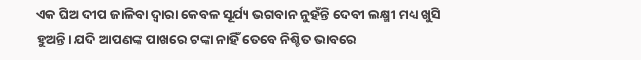ଏକ ଘିଅ ଦୀପ ଜାଳିବା ଦ୍ୱାରା କେବଳ ସୂର୍ଯ୍ୟ ଭଗବାନ ନୁହଁନ୍ତି ଦେବୀ ଲକ୍ଷ୍ମୀ ମଧ୍ୟ ଖୁସି ହୁଅନ୍ତି। ଯଦି ଆପଣଙ୍କ ପାଖରେ ଟଙ୍କା ନାହିଁ ତେବେ ନିଶ୍ଚିତ ଭାବରେ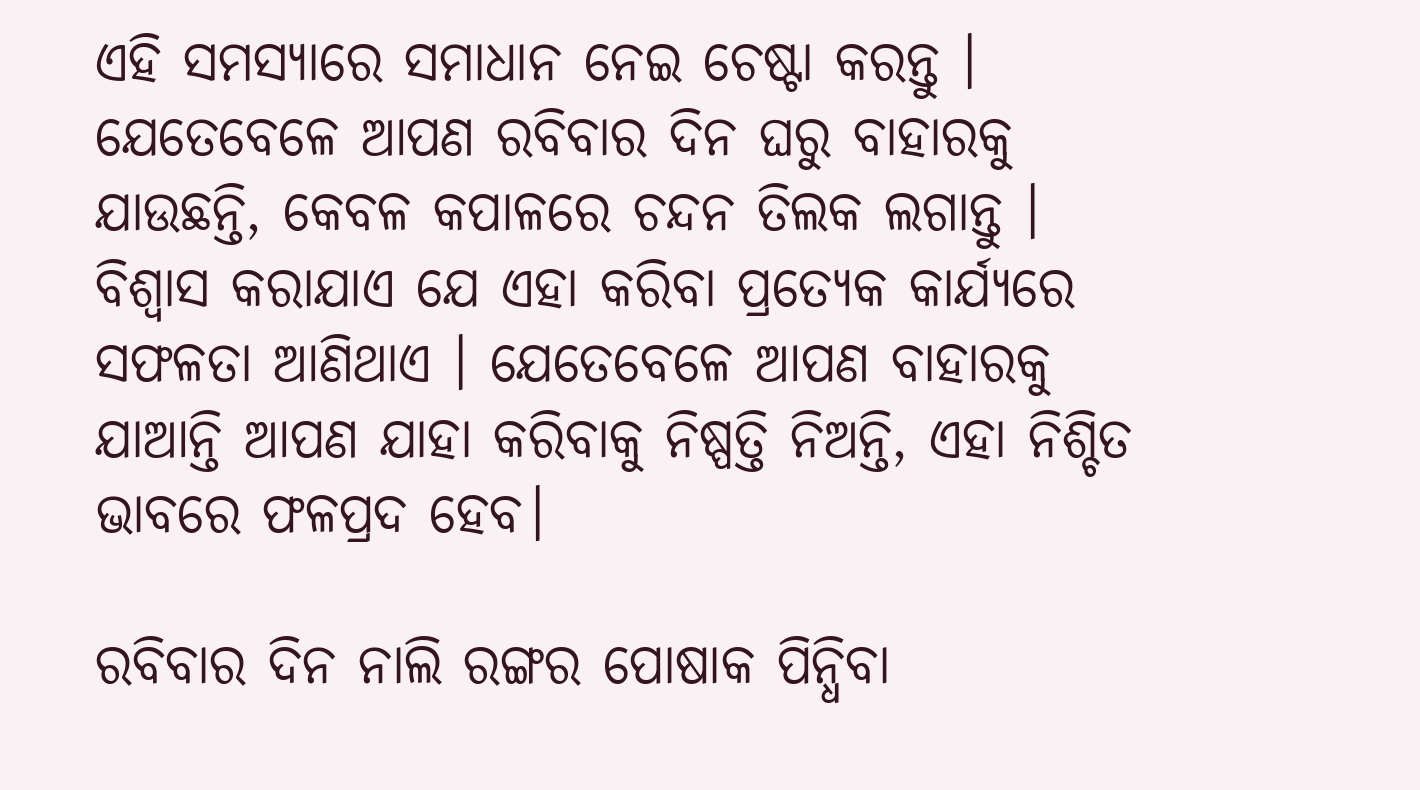ଏହି ସମସ୍ୟାରେ ସମାଧାନ ନେଇ ଚେଷ୍ଟା କରନ୍ତୁ । ଯେତେବେଳେ ଆପଣ ରବିବାର ଦିନ ଘରୁ ବାହାରକୁ ଯାଉଛନ୍ତି, କେବଳ କପାଳରେ ଚନ୍ଦନ ତିଲକ ଲଗାନ୍ତୁ । ବିଶ୍ୱାସ କରାଯାଏ ଯେ ଏହା କରିବା ପ୍ରତ୍ୟେକ କାର୍ଯ୍ୟରେ ସଫଳତା ଆଣିଥାଏ । ଯେତେବେଳେ ଆପଣ ବାହାରକୁ ଯାଆନ୍ତି ଆପଣ ଯାହା କରିବାକୁ ନିଷ୍ପତ୍ତି ନିଅନ୍ତି, ଏହା ନିଶ୍ଚିତ ଭାବରେ ଫଳପ୍ରଦ ହେବ।

ରବିବାର ଦିନ ନାଲି ରଙ୍ଗର ପୋଷାକ ପିନ୍ଧିବା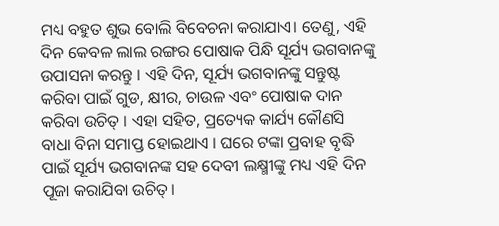ମଧ୍ୟ ବହୁତ ଶୁଭ ବୋଲି ବିବେଚନା କରାଯାଏ। ତେଣୁ, ଏହି ଦିନ କେବଳ ଲାଲ ରଙ୍ଗର ପୋଷାକ ପିନ୍ଧି ସୂର୍ଯ୍ୟ ଭଗବାନଙ୍କୁ ଉପାସନା କରନ୍ତୁ । ଏହି ଦିନ, ସୂର୍ଯ୍ୟ ଭଗବାନଙ୍କୁ ସନ୍ତୁଷ୍ଟ କରିବା ପାଇଁ ଗୁଡ, କ୍ଷୀର, ଚାଉଳ ଏବଂ ପୋଷାକ ଦାନ କରିବା ଉଚିତ୍ । ଏହା ସହିତ, ପ୍ରତ୍ୟେକ କାର୍ଯ୍ୟ କୌଣସି ବାଧା ବିନା ସମାପ୍ତ ହୋଇଥାଏ । ଘରେ ଟଙ୍କା ପ୍ରବାହ ବୃଦ୍ଧି ପାଇଁ ସୂର୍ଯ୍ୟ ଭଗବାନଙ୍କ ସହ ଦେବୀ ଲକ୍ଷ୍ମୀଙ୍କୁ ମଧ୍ୟ ଏହି ଦିନ ପୂଜା କରାଯିବା ଉଚିତ୍।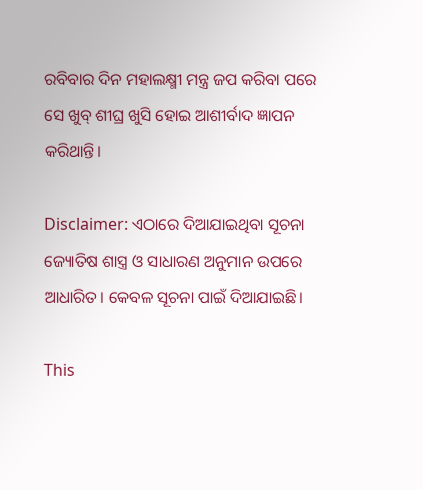ରବିବାର ଦିନ ମହାଲକ୍ଷ୍ମୀ ମନ୍ତ୍ର ଜପ କରିବା ପରେ ସେ ଖୁବ୍ ଶୀଘ୍ର ଖୁସି ହୋଇ ଆଶୀର୍ବାଦ ଜ୍ଞାପନ କରିଥାନ୍ତି।

Disclaimer: ଏଠାରେ ଦିଆଯାଇଥିବା ସୂଚନା ଜ୍ୟୋତିଷ ଶାସ୍ତ୍ର ଓ ସାଧାରଣ ଅନୁମାନ ଉପରେ ଆଧାରିତ। କେବଳ ସୂଚନା ପାଇଁ ଦିଆଯାଇଛି।

This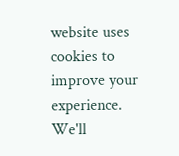website uses cookies to improve your experience. We'll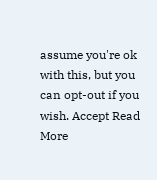assume you're ok with this, but you can opt-out if you wish. Accept Read More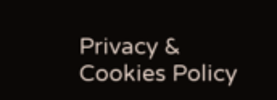Privacy & Cookies Policy